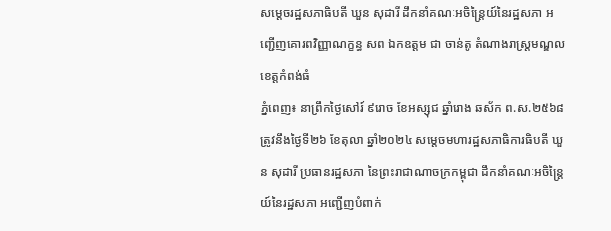សម្តេចរដ្ឋសភាធិបតី ឃួន សុដារី ដឹកនាំគណៈអចិន្រៃ្តយ៍នៃរដ្ឋសភា អញ្ជើញគោរពវិញ្ញាណក្ខន្ធ សព ឯកឧត្តម ជា ចាន់តូ តំណាងរាស្រ្តមណ្ឌលខេត្តកំពង់ធំ
ភ្នំពេញ៖ នាព្រឹកថ្ងៃសៅរ៍ ៩រោច ខែអស្សុជ ឆ្នាំរោង ឆស័ក ព.ស.២៥៦៨ ត្រូវនឹងថ្ងៃទី២៦ ខែតុលា ឆ្នាំ២០២៤ សម្តេចមហារដ្ឋសភាធិការធិបតី ឃួន សុដារី ប្រធានរដ្ឋសភា នៃព្រះរាជាណាចក្រកម្ពុជា ដឹកនាំគណៈអចិន្រៃ្តយ៍នៃរដ្ឋសភា អញ្ជើញបំពាក់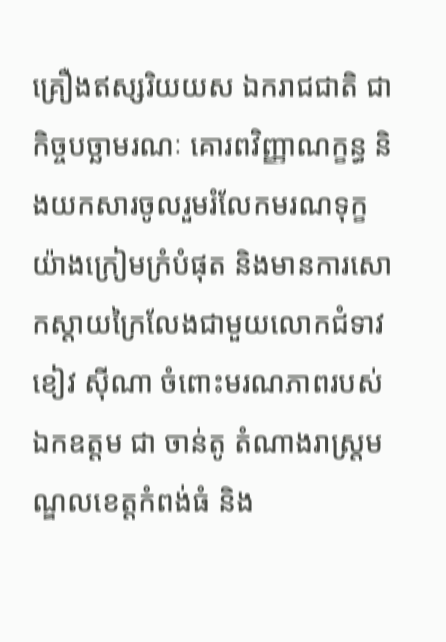គ្រឿងឥស្សរិយយស ឯករាជជាតិ ជាកិច្ចបច្ឆាមរណៈ គោរពវិញ្ញាណក្ខន្ធ និងយកសារចូលរួមរំលែកមរណទុក្ខយ៉ាងក្រៀមក្រំបំផុត និងមានការសោកស្ដាយក្រៃលែងជាមួយលោកជំទាវ ខៀវ ស៊ីណា ចំពោះមរណភាពរបស់ឯកឧត្តម ជា ចាន់តូ តំណាងរាស្រ្តមណ្ឌលខេត្តកំពង់ធំ និង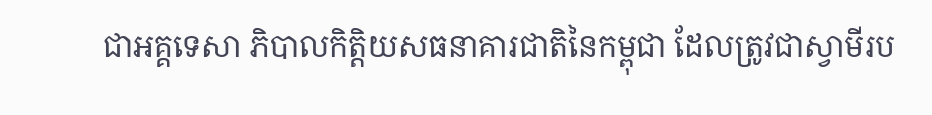ជាអគ្គទេសា ភិបាលកិត្តិយសធនាគារជាតិនៃកម្ពុជា ដែលត្រូវជាស្វាមីរប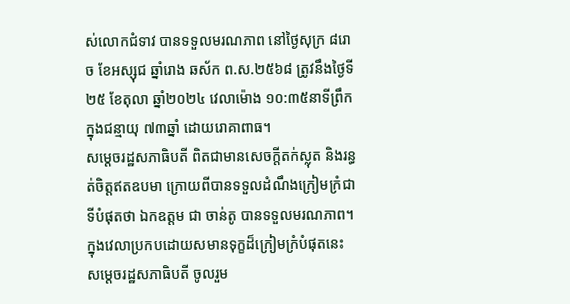ស់លោកជំទាវ បានទទួលមរណភាព នៅថ្ងៃសុក្រ ៨រោច ខែអស្សុជ ឆ្នាំរោង ឆស័ក ព.ស.២៥៦៨ ត្រូវនឹងថ្ងៃទី២៥ ខែតុលា ឆ្នាំ២០២៤ វេលាម៉ោង ១០:៣៥នាទីព្រឹក ក្នុងជន្មាយុ ៧៣ឆ្នាំ ដោយរោគាពាធ។
សម្តេចរដ្ឋសភាធិបតី ពិតជាមានសេចក្តីតក់ស្លុត និងរន្ធត់ចិត្តឥតឧបមា ក្រោយពីបានទទួលដំណឹងក្រៀមក្រំជាទីបំផុតថា ឯកឧត្តម ជា ចាន់តូ បានទទួលមរណភាព។ ក្នុងវេលាប្រកបដោយសមានទុក្ខដ៏ក្រៀមក្រំបំផុតនេះ សម្តេចរដ្ឋសភាធិបតី ចូលរួម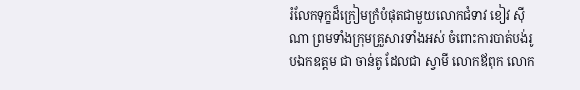រំលែកទុក្ខដ៏ក្រៀមក្រំបំផុតជាមួយលោកជំទាវ ខៀវ ស៊ីណា ព្រមទាំងក្រុមគ្រួសារទាំងអស់ ចំពោះការបាត់បង់រូបឯកឧត្តម ជា ចាន់តូ ដែលជា ស្វាមី លោកឪពុក លោក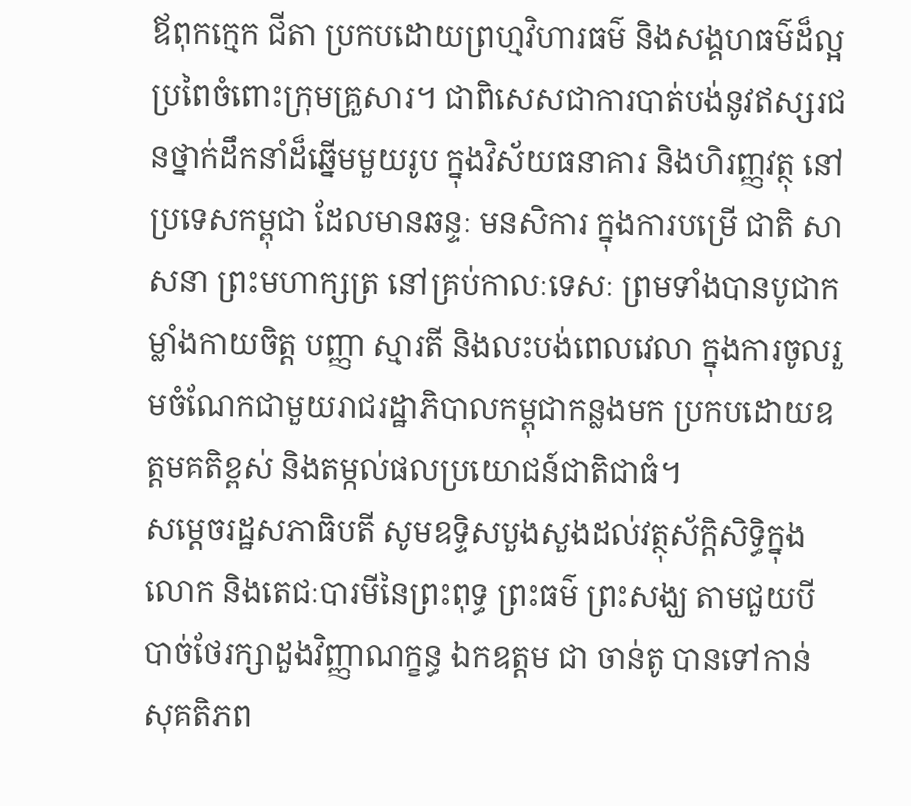ឪពុកក្មេក ជីតា ប្រកបដោយព្រហ្មវិហារធម៌ និងសង្គហធម៌ដ៏ល្អប្រពៃចំពោះក្រុមគ្រួសារ។ ជាពិសេសជាការបាត់បង់នូវឥស្សរជនថ្នាក់ដឹកនាំដ៏ឆ្នើមមួយរូប ក្នុងវិស័យធនាគារ និងហិរញ្ញវត្ថុ នៅប្រទេសកម្ពុជា ដែលមានឆន្ទៈ មនសិការ ក្នុងការបម្រើ ជាតិ សាសនា ព្រះមហាក្សត្រ នៅគ្រប់កាលៈទេសៈ ព្រមទាំងបានបូជាកម្លាំងកាយចិត្ត បញ្ញា ស្មារតី និងលះបង់ពេលវេលា ក្នុងការចូលរួមចំណែកជាមួយរាជរដ្ឋាភិបាលកម្ពុជាកន្លងមក ប្រកបដោយឧត្តមគតិខ្ពស់ និងតម្កល់ផលប្រយោជន៍ជាតិជាធំ។
សម្តេចរដ្ឋសភាធិបតី សូមឧទ្ទិសបួងសួងដល់វត្ថុស័ក្តិសិទ្ធិក្នុងលោក និងតេជៈបារមីនៃព្រះពុទ្ធ ព្រះធម៌ ព្រះសង្ឃ តាមជួយបីបាច់ថែរក្សាដួងវិញ្ញាណក្ខន្ធ ឯកឧត្តម ជា ចាន់តូ បានទៅកាន់សុគតិភព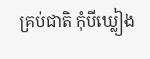គ្រប់ជាតិ កុំបីឃ្លៀង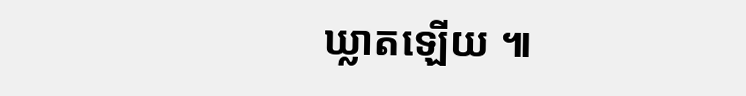ឃ្លាតឡើយ ៕